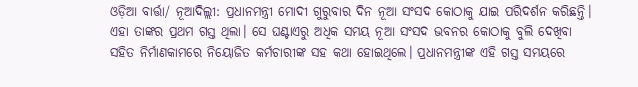ଓଡ଼ିଆ ବାର୍ତ୍ତା/ ନୂଆଦିଲ୍ଲୀ: ପ୍ରଧାନମନ୍ତ୍ରୀ ମୋଦୀ ଗୁରୁବାର ଦିନ ନୂଆ ସଂସଦ କୋଠାକୁ ଯାଇ ପରିଦର୍ଶନ କରିଛନ୍ତି। ଏହା ତାଙ୍କର ପ୍ରଥମ ଗସ୍ତ ଥିଲା। ସେ ଘଣ୍ଟାଏରୁ ଅଧିକ ସମୟ ନୂଆ ସଂସଦ ଭବନର କୋଠାକୁ ବୁଲି ଦେଖିବା ସହିତ ନିର୍ମାଣକାମରେ ନିୟୋଜିତ କର୍ମଚାରୀଙ୍କ ସହ କଥା ହୋଇଥିଲେ। ପ୍ରଧାନମନ୍ତ୍ରୀଙ୍କ ଏହି ଗସ୍ତ ସମୟରେ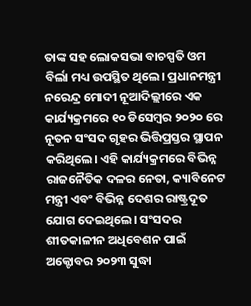ତାଙ୍କ ସହ ଲୋକସଭା ବାଚସ୍ପତି ଓମ ବିର୍ଲା ମଧ୍ୟ ଉପସ୍ଥିତ ଥିଲେ। ପ୍ରଧାନମନ୍ତ୍ରୀ ନରେନ୍ଦ୍ର ମୋଦୀ ନୂଆଦିଲ୍ଲୀରେ ଏକ କାର୍ଯ୍ୟକ୍ରମରେ ୧୦ ଡିସେମ୍ବର ୨୦୨୦ ରେ ନୂତନ ସଂସଦ ଗୃହର ଭିତ୍ତିପ୍ରସ୍ତର ସ୍ଥାପନ କରିଥିଲେ। ଏହି କାର୍ଯ୍ୟକ୍ରମରେ ବିଭିନ୍ନ ରାଜନୈତିକ ଦଳର ନେତା, କ୍ୟାବିନେଟ ମନ୍ତ୍ରୀ ଏବଂ ବିଭିନ୍ନ ଦେଶର ରାଷ୍ଟ୍ରଦୂତ ଯୋଗ ଦେଇଥିଲେ। ସଂସଦର ଶୀତକାଳୀନ ଅଧିବେଶନ ପାଇଁ ଅକ୍ଟୋବର ୨୦୨୩ ସୁଦ୍ଧା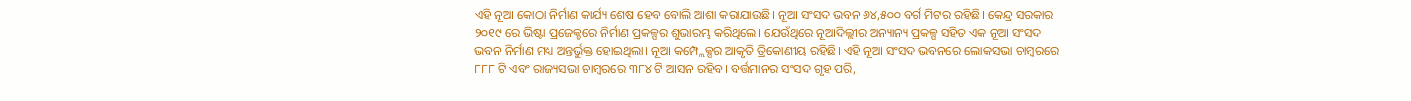ଏହି ନୂଆ କୋଠା ନିର୍ମାଣ କାର୍ଯ୍ୟ ଶେଷ ହେବ ବୋଲି ଆଶା କରାଯାଉଛି। ନୂଆ ସଂସଦ ଭବନ ୬୪,୫୦୦ ବର୍ଗ ମିଟର ରହିଛି। କେନ୍ଦ୍ର ସରକାର ୨୦୧୯ ରେ ଭିଷ୍ଟା ପ୍ରଜେକ୍ଚରେ ନିର୍ମାଣ ପ୍ରକଳ୍ପର ଶୁଭାରମ୍ଭ କରିଥିଲେ। ଯେଉଁଥିରେ ନୂଆଦିଲ୍ଲୀର ଅନ୍ୟାନ୍ୟ ପ୍ରକଳ୍ପ ସହିତ ଏକ ନୂଆ ସଂସଦ ଭବନ ନିର୍ମାଣ ମଧ୍ୟ ଅନ୍ତର୍ଭୁକ୍ତ ହୋଇଥିଲା। ନୂଆ କମ୍ପ୍ଲେକ୍ସର ଆକୃତି ତ୍ରିକୋଣୀୟ ରହିଛି। ଏହି ନୂଆ ସଂସଦ ଭବନରେ ଲୋକସଭା ଚାମ୍ବରରେ ୮୮୮ ଟି ଏବଂ ରାଜ୍ୟସଭା ଚାମ୍ବରରେ ୩୮୪ ଟି ଆସନ ରହିବ। ବର୍ତ୍ତମାନର ସଂସଦ ଗୃହ ପରି,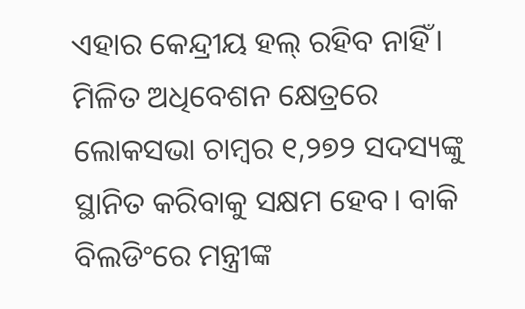ଏହାର କେନ୍ଦ୍ରୀୟ ହଲ୍ ରହିବ ନାହିଁ। ମିଳିତ ଅଧିବେଶନ କ୍ଷେତ୍ରରେ ଲୋକସଭା ଚାମ୍ବର ୧,୨୭୨ ସଦସ୍ୟଙ୍କୁ ସ୍ଥାନିତ କରିବାକୁ ସକ୍ଷମ ହେବ। ବାକି ବିଲଡିଂରେ ମନ୍ତ୍ରୀଙ୍କ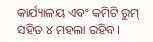କାର୍ଯ୍ୟାଳୟ ଏବଂ କମିଟି ରୁମ୍ ସହିତ ୪ ମହଲା ରହିବ।